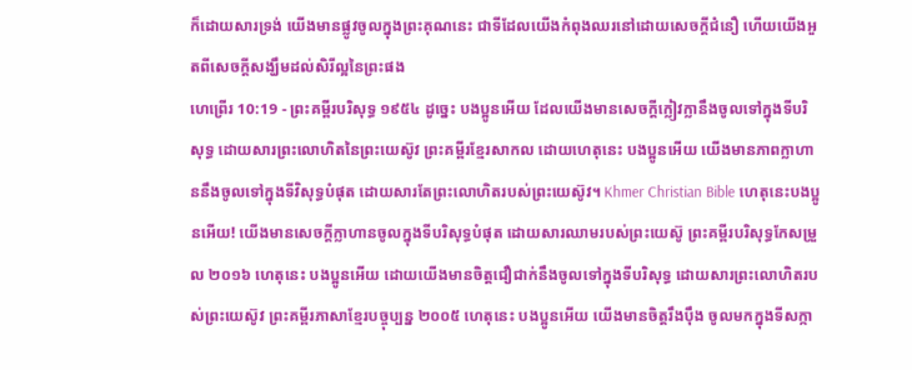ក៏ដោយសារទ្រង់ យើងមានផ្លូវចូលក្នុងព្រះគុណនេះ ជាទីដែលយើងកំពុងឈរនៅដោយសេចក្ដីជំនឿ ហើយយើងអួតពីសេចក្ដីសង្ឃឹមដល់សិរីល្អនៃព្រះផង
ហេព្រើរ 10:19 - ព្រះគម្ពីរបរិសុទ្ធ ១៩៥៤ ដូច្នេះ បងប្អូនអើយ ដែលយើងមានសេចក្ដីក្លៀវក្លានឹងចូលទៅក្នុងទីបរិសុទ្ធ ដោយសារព្រះលោហិតនៃព្រះយេស៊ូវ ព្រះគម្ពីរខ្មែរសាកល ដោយហេតុនេះ បងប្អូនអើយ យើងមានភាពក្លាហាននឹងចូលទៅក្នុងទីវិសុទ្ធបំផុត ដោយសារតែព្រះលោហិតរបស់ព្រះយេស៊ូវ។ Khmer Christian Bible ហេតុនេះបងប្អូនអើយ! យើងមានសេចក្ដីក្លាហានចូលក្នុងទីបរិសុទ្ធបំផុត ដោយសារឈាមរបស់ព្រះយេស៊ូ ព្រះគម្ពីរបរិសុទ្ធកែសម្រួល ២០១៦ ហេតុនេះ បងប្អូនអើយ ដោយយើងមានចិត្តជឿជាក់នឹងចូលទៅក្នុងទីបរិសុទ្ធ ដោយសារព្រះលោហិតរបស់ព្រះយេស៊ូវ ព្រះគម្ពីរភាសាខ្មែរបច្ចុប្បន្ន ២០០៥ ហេតុនេះ បងប្អូនអើយ យើងមានចិត្តរឹងប៉ឹង ចូលមកក្នុងទីសក្កា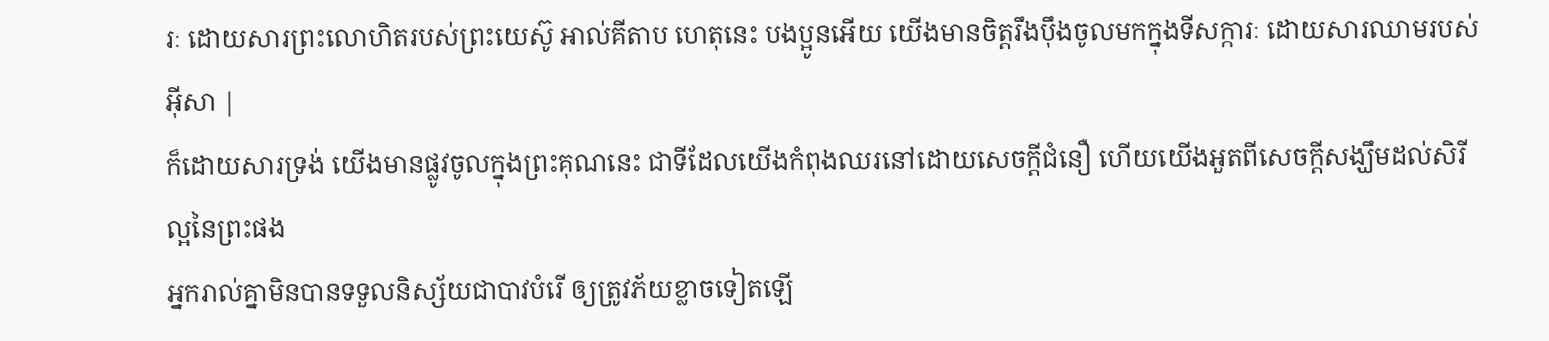រៈ ដោយសារព្រះលោហិតរបស់ព្រះយេស៊ូ អាល់គីតាប ហេតុនេះ បងប្អូនអើយ យើងមានចិត្ដរឹងប៉ឹងចូលមកក្នុងទីសក្ការៈ ដោយសារឈាមរបស់អ៊ីសា |
ក៏ដោយសារទ្រង់ យើងមានផ្លូវចូលក្នុងព្រះគុណនេះ ជាទីដែលយើងកំពុងឈរនៅដោយសេចក្ដីជំនឿ ហើយយើងអួតពីសេចក្ដីសង្ឃឹមដល់សិរីល្អនៃព្រះផង
អ្នករាល់គ្នាមិនបានទទួលនិស្ស័យជាបាវបំរើ ឲ្យត្រូវភ័យខ្លាចទៀតឡើ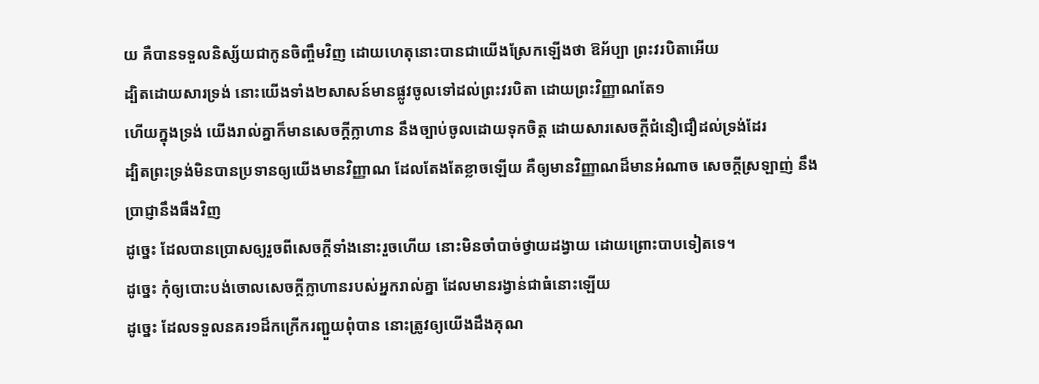យ គឺបានទទួលនិស្ស័យជាកូនចិញ្ចឹមវិញ ដោយហេតុនោះបានជាយើងស្រែកឡើងថា ឱអ័ប្បា ព្រះវរបិតាអើយ
ដ្បិតដោយសារទ្រង់ នោះយើងទាំង២សាសន៍មានផ្លូវចូលទៅដល់ព្រះវរបិតា ដោយព្រះវិញ្ញាណតែ១
ហើយក្នុងទ្រង់ យើងរាល់គ្នាក៏មានសេចក្ដីក្លាហាន នឹងច្បាប់ចូលដោយទុកចិត្ត ដោយសារសេចក្ដីជំនឿជឿដល់ទ្រង់ដែរ
ដ្បិតព្រះទ្រង់មិនបានប្រទានឲ្យយើងមានវិញ្ញាណ ដែលតែងតែខ្លាចឡើយ គឺឲ្យមានវិញ្ញាណដ៏មានអំណាច សេចក្ដីស្រឡាញ់ នឹងប្រាជ្ញានឹងធឹងវិញ
ដូច្នេះ ដែលបានប្រោសឲ្យរួចពីសេចក្ដីទាំងនោះរួចហើយ នោះមិនចាំបាច់ថ្វាយដង្វាយ ដោយព្រោះបាបទៀតទេ។
ដូច្នេះ កុំឲ្យបោះបង់ចោលសេចក្ដីក្លាហានរបស់អ្នករាល់គ្នា ដែលមានរង្វាន់ជាធំនោះឡើយ
ដូច្នេះ ដែលទទួលនគរ១ដ៏កក្រើករញ្ជួយពុំបាន នោះត្រូវឲ្យយើងដឹងគុណ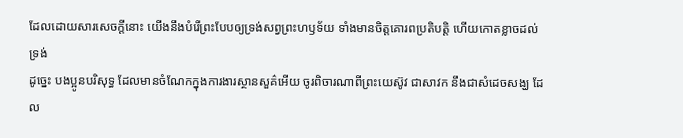ដែលដោយសារសេចក្ដីនោះ យើងនឹងបំរើព្រះបែបឲ្យទ្រង់សព្វព្រះហឫទ័យ ទាំងមានចិត្តគោរពប្រតិបត្តិ ហើយកោតខ្លាចដល់ទ្រង់
ដូច្នេះ បងប្អូនបរិសុទ្ធ ដែលមានចំណែកក្នុងការងារស្ថានសួគ៌អើយ ចូរពិចារណាពីព្រះយេស៊ូវ ជាសាវក នឹងជាសំដេចសង្ឃ ដែល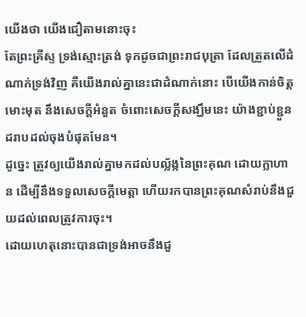យើងថា យើងជឿតាមនោះចុះ
តែព្រះគ្រីស្ទ ទ្រង់ស្មោះត្រង់ ទុកដូចជាព្រះរាជបុត្រា ដែលត្រួតលើដំណាក់ទ្រង់វិញ គឺយើងរាល់គ្នានេះជាដំណាក់នោះ បើយើងកាន់ចិត្តមោះមុត នឹងសេចក្ដីអំនួត ចំពោះសេចក្ដីសង្ឃឹមនេះ យ៉ាងខ្ជាប់ខ្ជួនដរាបដល់ចុងបំផុតមែន។
ដូច្នេះ ត្រូវឲ្យយើងរាល់គ្នាមកដល់បល្ល័ង្កនៃព្រះគុណ ដោយក្លាហាន ដើម្បីនឹងទទួលសេចក្ដីមេត្តា ហើយរកបានព្រះគុណសំរាប់នឹងជួយដល់ពេលត្រូវការចុះ។
ដោយហេតុនោះបានជាទ្រង់អាចនឹងជួ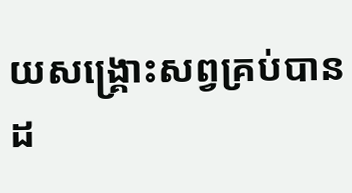យសង្គ្រោះសព្វគ្រប់បាន ដ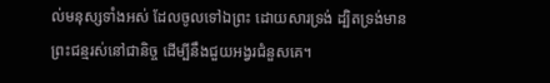ល់មនុស្សទាំងអស់ ដែលចូលទៅឯព្រះ ដោយសារទ្រង់ ដ្បិតទ្រង់មានព្រះជន្មរស់នៅជានិច្ច ដើម្បីនឹងជួយអង្វរជំនួសគេ។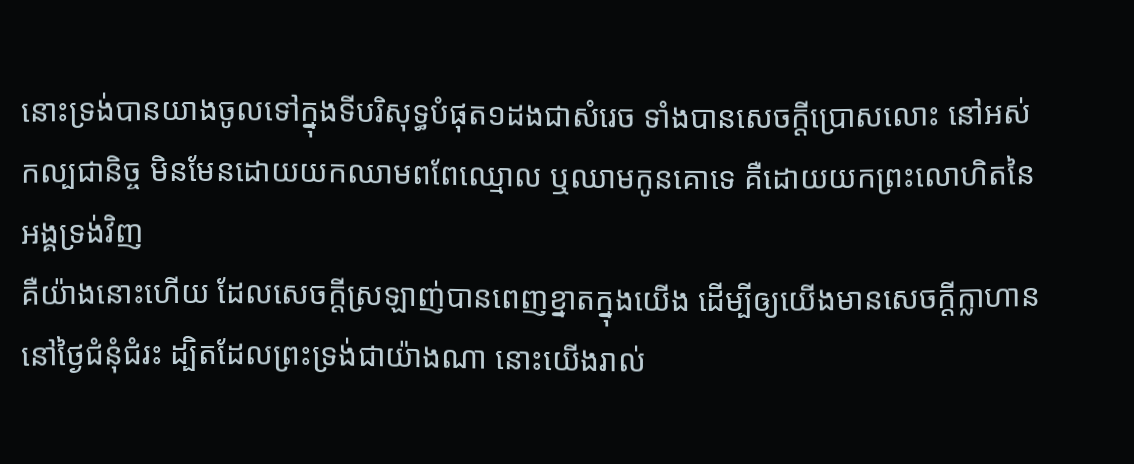នោះទ្រង់បានយាងចូលទៅក្នុងទីបរិសុទ្ធបំផុត១ដងជាសំរេច ទាំងបានសេចក្ដីប្រោសលោះ នៅអស់កល្បជានិច្ច មិនមែនដោយយកឈាមពពែឈ្មោល ឬឈាមកូនគោទេ គឺដោយយកព្រះលោហិតនៃអង្គទ្រង់វិញ
គឺយ៉ាងនោះហើយ ដែលសេចក្ដីស្រឡាញ់បានពេញខ្នាតក្នុងយើង ដើម្បីឲ្យយើងមានសេចក្ដីក្លាហាននៅថ្ងៃជំនុំជំរះ ដ្បិតដែលព្រះទ្រង់ជាយ៉ាងណា នោះយើងរាល់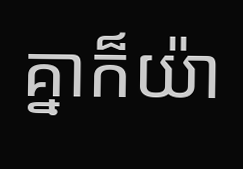គ្នាក៏យ៉ា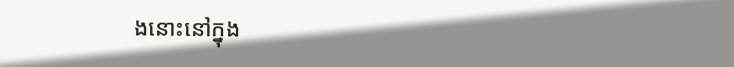ងនោះនៅក្នុង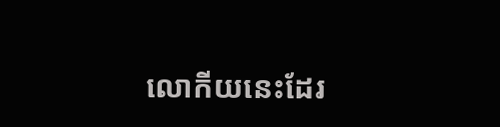លោកីយនេះដែរ